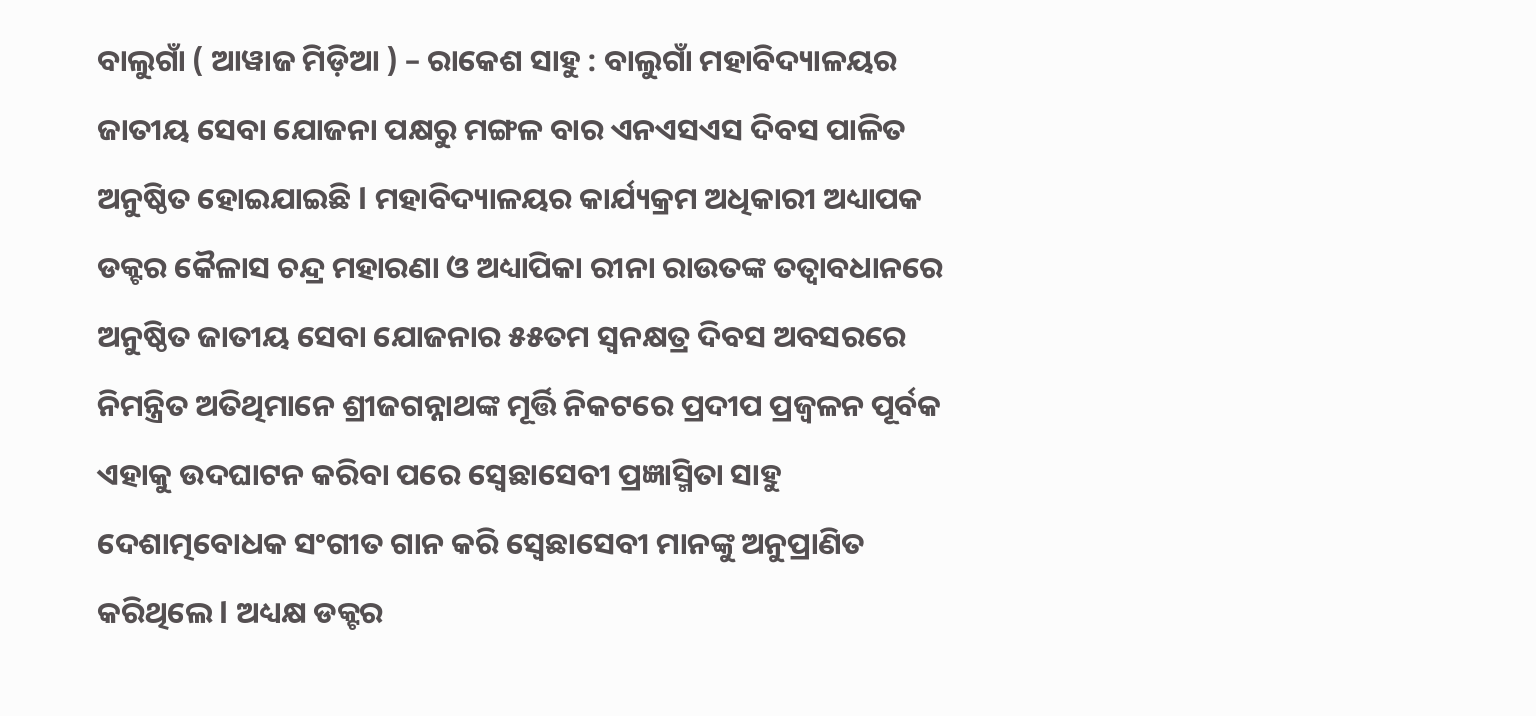ବାଲୁଗାଁ ( ଆୱାଜ ମିଡ଼ିଆ ) – ରାକେଶ ସାହୁ : ବାଲୁଗାଁ ମହାବିଦ୍ୟାଳୟର ଜାତୀୟ ସେବା ଯୋଜନା ପକ୍ଷରୁ ମଙ୍ଗଳ ବାର ଏନଏସଏସ ଦିବସ ପାଳିତ ଅନୁଷ୍ଠିତ ହୋଇଯାଇଛି l ମହାବିଦ୍ୟାଳୟର କାର୍ଯ୍ୟକ୍ରମ ଅଧିକାରୀ ଅଧ୍ୟାପକ ଡକ୍ଟର କୈଳାସ ଚନ୍ଦ୍ର ମହାରଣା ଓ ଅଧ୍ୟାପିକା ରୀନା ରାଉତଙ୍କ ତତ୍ୱାବଧାନରେ ଅନୁଷ୍ଠିତ ଜାତୀୟ ସେବା ଯୋଜନାର ୫୫ତମ ସ୍ଵନକ୍ଷତ୍ର ଦିବସ ଅବସରରେ ନିମନ୍ତ୍ରିତ ଅତିଥିମାନେ ଶ୍ରୀଜଗନ୍ନାଥଙ୍କ ମୂର୍ତ୍ତି ନିକଟରେ ପ୍ରଦୀପ ପ୍ରଜ୍ଵଳନ ପୂର୍ବକ ଏହାକୁ ଉଦଘାଟନ କରିବା ପରେ ସ୍ବେଛାସେବୀ ପ୍ରଜ୍ଞାସ୍ମିତା ସାହୁ ଦେଶାତ୍ମବୋଧକ ସଂଗୀତ ଗାନ କରି ସ୍ବେଛାସେବୀ ମାନଙ୍କୁ ଅନୁପ୍ରାଣିତ କରିଥିଲେ l ଅଧ୍ୟକ୍ଷ ଡକ୍ଟର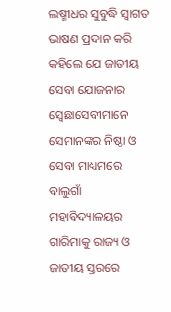ଲଷ୍ମୀଧର ସୁବୁଦ୍ଧି ସ୍ୱାଗତ ଭାଷଣ ପ୍ରଦାନ କରି କହିଲେ ଯେ ଜାତୀୟ ସେବା ଯୋଜନାର ସ୍ବେଛାସେବୀମାନେ ସେମାନଙ୍କର ନିଷ୍ଠା ଓ ସେବା ମାଧ୍ୟମରେ ବାଲୁଗାଁ ମହାବିଦ୍ୟାଳୟର ଗାରିମାକୁ ରାଜ୍ୟ ଓ ଜାତୀୟ ସ୍ତରରେ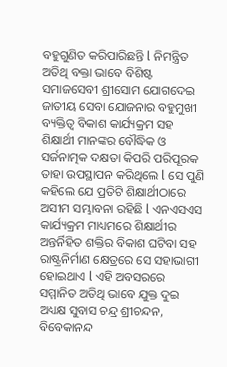ବହୁଗୁଣିତ କରିପାରିଛନ୍ତି l ନିମନ୍ତ୍ରିତ ଅତିଥି ବକ୍ତା ଭାବେ ବିଶିଷ୍ଟ ସମାଜସେବୀ ଶ୍ରୀସୋମ ଯୋଗଦେଇ ଜାତୀୟ ସେବା ଯୋଜନାର ବହୁମୁଖୀ ବ୍ୟକ୍ତିତ୍ୱ ବିକାଶ କାର୍ଯ୍ୟକ୍ରମ ସହ ଶିକ୍ଷାର୍ଥୀ ମାନଙ୍କର ବୌଦ୍ଧିକ ଓ ସର୍ଜନାତ୍ମକ ଦକ୍ଷତା କିପରି ପରିପୂରକ ତାହା ଉପସ୍ଥାପନ କରିଥିଲେ l ସେ ପୁଣି କହିଲେ ଯେ ପ୍ରତିଟି ଶିକ୍ଷାର୍ଥୀଠାରେ ଅସୀମ ସମ୍ଭାବନା ରହିଛି l ଏନଏସଏସ କାର୍ଯ୍ୟକ୍ରମ ମାଧ୍ୟମରେ ଶିକ୍ଷାର୍ଥୀର ଅନ୍ତର୍ନିହିତ ଶକ୍ତିର ବିକାଶ ଘଟିବା ସହ ରାଷ୍ଟ୍ରନିର୍ମାଣ କ୍ଷେତ୍ରରେ ସେ ସହାଭାଗୀ ହୋଇଥାଏ l ଏହି ଅବସରରେ ସମ୍ମାନିତ ଅତିଥି ଭାବେ ଯୁକ୍ତ ଦୁଇ ଅଧ୍ୟକ୍ଷ ସୁବାସ ଚନ୍ଦ୍ର ଶ୍ରୀଚନ୍ଦନ, ବିବେକାନନ୍ଦ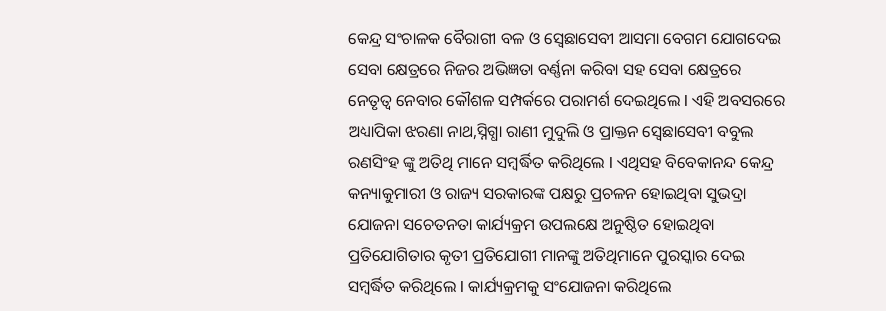କେନ୍ଦ୍ର ସଂଚାଳକ ବୈରାଗୀ ବଳ ଓ ସ୍ବେଛାସେବୀ ଆସମା ବେଗମ ଯୋଗଦେଇ ସେବା କ୍ଷେତ୍ରରେ ନିଜର ଅଭିଜ୍ଞତା ବର୍ଣ୍ଣନା କରିବା ସହ ସେବା କ୍ଷେତ୍ରରେ ନେତୃତ୍ୱ ନେବାର କୌଶଳ ସମ୍ପର୍କରେ ପରାମର୍ଶ ଦେଇଥିଲେ l ଏହି ଅବସରରେ ଅଧ୍ୟାପିକା ଝରଣା ନାଥ,ସ୍ନିଗ୍ଧା ରାଣୀ ମୁଦୁଲି ଓ ପ୍ରାକ୍ତନ ସ୍ବେଛାସେବୀ ବବୁଲ ରଣସିଂହ ଙ୍କୁ ଅତିଥି ମାନେ ସମ୍ବର୍ଦ୍ଧିତ କରିଥିଲେ l ଏଥିସହ ବିବେକାନନ୍ଦ କେନ୍ଦ୍ର କନ୍ୟାକୁମାରୀ ଓ ରାଜ୍ୟ ସରକାରଙ୍କ ପକ୍ଷରୁ ପ୍ରଚଳନ ହୋଇଥିବା ସୁଭଦ୍ରା ଯୋଜନା ସଚେତନତା କାର୍ଯ୍ୟକ୍ରମ ଉପଲକ୍ଷେ ଅନୁଷ୍ଠିତ ହୋଇଥିବା ପ୍ରତିଯୋଗିତାର କୃତୀ ପ୍ରତିଯୋଗୀ ମାନଙ୍କୁ ଅତିଥିମାନେ ପୁରସ୍କାର ଦେଇ ସମ୍ବର୍ଦ୍ଧିତ କରିଥିଲେ l କାର୍ଯ୍ୟକ୍ରମକୁ ସଂଯୋଜନା କରିଥିଲେ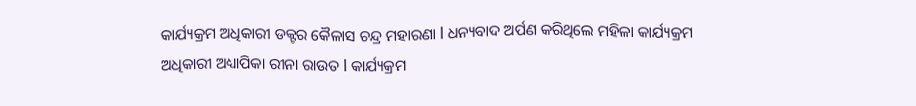କାର୍ଯ୍ୟକ୍ରମ ଅଧିକାରୀ ଡକ୍ଟର କୈଳାସ ଚନ୍ଦ୍ର ମହାରଣା l ଧନ୍ୟବାଦ ଅର୍ପଣ କରିଥିଲେ ମହିଳା କାର୍ଯ୍ୟକ୍ରମ ଅଧିକାରୀ ଅଧ୍ୟାପିକା ରୀନା ରାଉତ l କାର୍ଯ୍ୟକ୍ରମ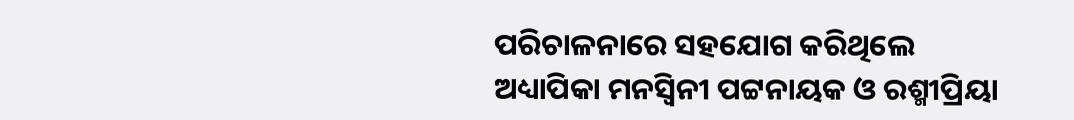ପରିଚାଳନାରେ ସହଯୋଗ କରିଥିଲେ ଅଧ୍ୟାପିକା ମନସ୍ବିନୀ ପଟ୍ଟନାୟକ ଓ ରଶ୍ମୀପ୍ରିୟା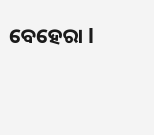ବେହେରା l